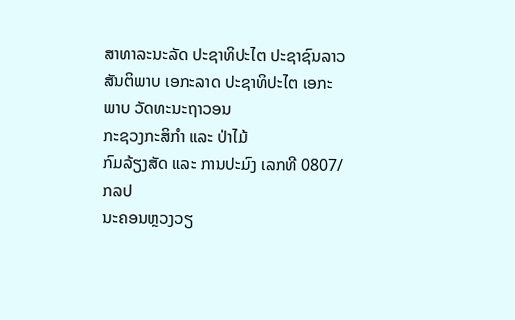ສາທາລະນະລັດ ປະຊາທິປະໄຕ ປະຊາຊົນລາວ
ສັນຕິພາບ ເອກະລາດ ປະຊາທິປະໄຕ ເອກະພາບ ວັດທະນະຖາວອນ
ກະຊວງກະສິກຳ ແລະ ປ່າໄມ້
ກົມລ້ຽງສັດ ແລະ ການປະມົງ ເລກທີ 0807/ກລປ
ນະຄອນຫຼວງວຽ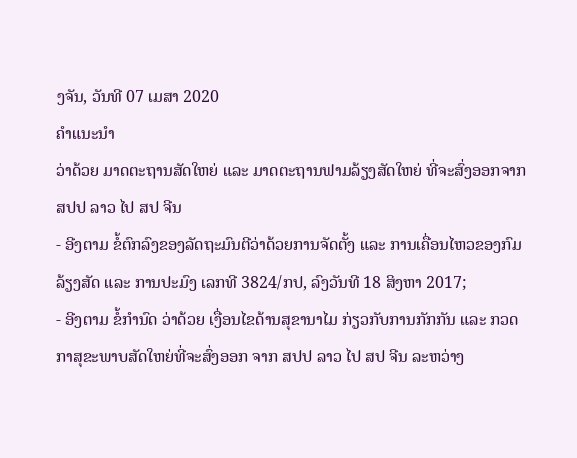ງຈັນ, ວັນທີ 07 ເມສາ 2020
ຄໍາແນະນໍາ
ວ່າດ້ວຍ ມາດຕະຖານສັດໃຫຍ່ ແລະ ມາດຕະຖານຟາມລ້ຽງສັດໃຫຍ່ ທີ່ຈະສົ່ງອອກຈາກ ສປປ ລາວ ໄປ ສປ ຈີນ
- ອີງຕາມ ຂໍ້ຕົກລົງຂອງລັດຖະມົນຕີວ່າດ້ວຍການຈັດຕັ້ງ ແລະ ການເຄື່ອນໄຫວຂອງກົມລ້ຽງສັດ ແລະ ການປະມົງ ເລກທີ 3824/ກປ, ລົງວັນທີ 18 ສິງຫາ 2017;
- ອີງຕາມ ຂໍ້ກໍານົດ ວ່າດ້ວຍ ເງື່ອນໄຂດ້ານສຸຂານາໄມ ກ່ຽວກັບການກັກກັນ ແລະ ກວດກາສຸຂະພາບສັດໃຫຍ່ທີ່ຈະສົ່ງອອກ ຈາກ ສປປ ລາວ ໄປ ສປ ຈີນ ລະຫວ່າງ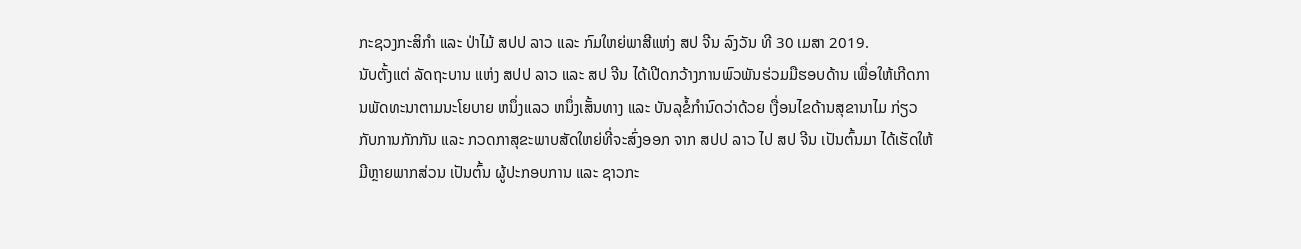ກະຊວງກະສິກໍາ ແລະ ປ່າໄມ້ ສປປ ລາວ ແລະ ກົມໃຫຍ່ພາສີແຫ່ງ ສປ ຈີນ ລົງວັນ ທີ 30 ເມສາ 2019.
ນັບຕັ້ງແຕ່ ລັດຖະບານ ແຫ່ງ ສປປ ລາວ ແລະ ສປ ຈີນ ໄດ້ເປີດກວ້າງການພົວພັນຮ່ວມມືຮອບດ້ານ ເພື່ອໃຫ້ເກີດການພັດທະນາຕາມນະໂຍບາຍ ຫນຶ່ງແລວ ຫນຶ່ງເສັ້ນທາງ ແລະ ບັນລຸຂໍ້ກໍານົດວ່າດ້ວຍ ເງື່ອນໄຂດ້ານສຸຂານາໄມ ກ່ຽວກັບການກັກກັນ ແລະ ກວດກາສຸຂະພາບສັດໃຫຍ່ທີ່ຈະສົ່ງອອກ ຈາກ ສປປ ລາວ ໄປ ສປ ຈີນ ເປັນຕົ້ນມາ ໄດ້ເຮັດໃຫ້ມີຫຼາຍພາກສ່ວນ ເປັນຕົ້ນ ຜູ້ປະກອບການ ແລະ ຊາວກະ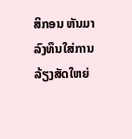ສິກອນ ຫັນມາລົງທຶນໃສ່ການລ້ຽງສັດໃຫຍ່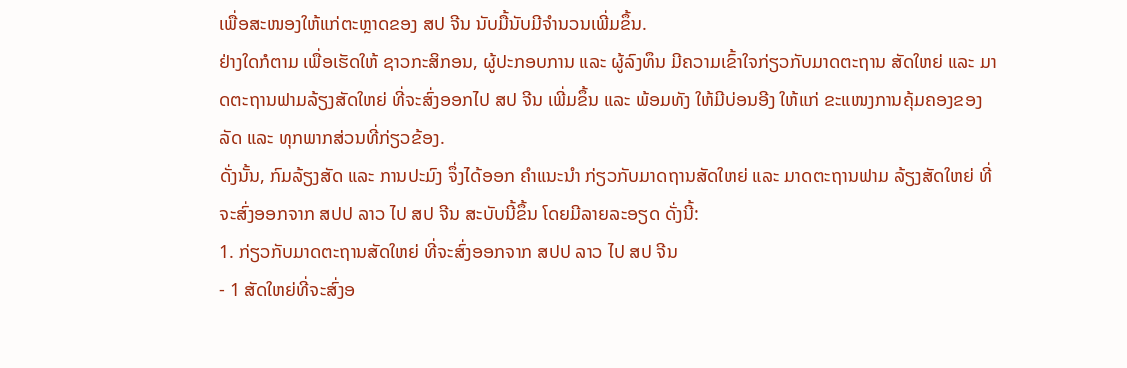ເພື່ອສະໜອງໃຫ້ແກ່ຕະຫຼາດຂອງ ສປ ຈີນ ນັບມື້ນັບມີຈໍານວນເພີ່ມຂຶ້ນ.
ຢ່າງໃດກໍຕາມ ເພື່ອເຮັດໃຫ້ ຊາວກະສິກອນ, ຜູ້ປະກອບການ ແລະ ຜູ້ລົງທຶນ ມີຄວາມເຂົ້າໃຈກ່ຽວກັບມາດຕະຖານ ສັດໃຫຍ່ ແລະ ມາດຕະຖານຟາມລ້ຽງສັດໃຫຍ່ ທີ່ຈະສົ່ງອອກໄປ ສປ ຈີນ ເພີ່ມຂຶ້ນ ແລະ ພ້ອມທັງ ໃຫ້ມີບ່ອນອີງ ໃຫ້ແກ່ ຂະແໜງການຄຸ້ມຄອງຂອງລັດ ແລະ ທຸກພາກສ່ວນທີ່ກ່ຽວຂ້ອງ.
ດັ່ງນັ້ນ, ກົມລ້ຽງສັດ ແລະ ການປະມົງ ຈຶ່ງໄດ້ອອກ ຄໍາແນະນໍາ ກ່ຽວກັບມາດຖານສັດໃຫຍ່ ແລະ ມາດຕະຖານຟາມ ລ້ຽງສັດໃຫຍ່ ທີ່ຈະສົ່ງອອກຈາກ ສປປ ລາວ ໄປ ສປ ຈີນ ສະບັບນີ້ຂຶ້ນ ໂດຍມີລາຍລະອຽດ ດັ່ງນີ້:
1. ກ່ຽວກັບມາດຕະຖານສັດໃຫຍ່ ທີ່ຈະສົ່ງອອກຈາກ ສປປ ລາວ ໄປ ສປ ຈີນ
- 1 ສັດໃຫຍ່ທີ່ຈະສົ່ງອ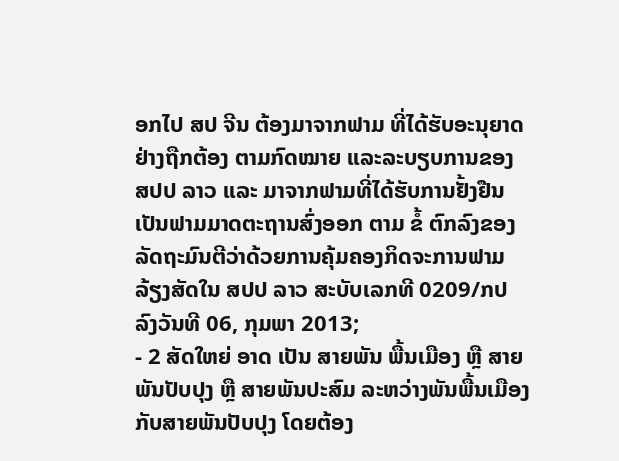ອກໄປ ສປ ຈີນ ຕ້ອງມາຈາກຟາມ ທີ່ໄດ້ຮັບອະນຸຍາດຢ່າງຖືກຕ້ອງ ຕາມກົດໝາຍ ແລະລະບຽບການຂອງ ສປປ ລາວ ແລະ ມາຈາກຟາມທີ່ໄດ້ຮັບການຢັ້ງຢືນເປັນຟາມມາດຕະຖານສົ່ງອອກ ຕາມ ຂໍ້ ຕົກລົງຂອງລັດຖະມົນຕີວ່າດ້ວຍການຄຸ້ມຄອງກິດຈະການຟາມລ້ຽງສັດໃນ ສປປ ລາວ ສະບັບເລກທີ 0209/ກປ ລົງວັນທີ 06, ກຸມພາ 2013;
- 2 ສັດໃຫຍ່ ອາດ ເປັນ ສາຍພັນ ພື້ນເມືອງ ຫຼື ສາຍພັນປັບປຸງ ຫຼື ສາຍພັນປະສົມ ລະຫວ່າງພັນພື້ນເມືອງ ກັບສາຍພັນປັບປຸງ ໂດຍຕ້ອງ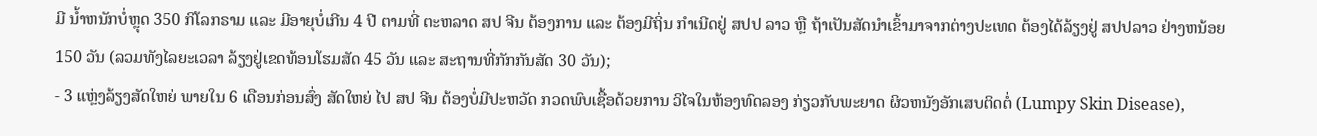ມີ ນໍ້າຫນັກບໍ່ຫຼຸດ 350 ກິໂລກຣາມ ແລະ ມີອາຍຸບໍ່ເກີນ 4 ປີ ຕາມທີ່ ຕະຫລາດ ສປ ຈີນ ຕ້ອງການ ແລະ ຕ້ອງມີຖິ່ນ ກໍາເນີດຢູ່ ສປປ ລາວ ຫຼື ຖ້າເປັນສັດນໍາເຂົ້າມາຈາກຕ່າງປະເທດ ຕ້ອງໄດ້ລ້ຽງຢູ່ ສປປລາວ ຢ່າງຫນ້ອຍ 150 ວັນ (ລວມທັງໄລຍະເວລາ ລ້ຽງຢູ່ເຂດທ້ອນໂຮມສັດ 45 ວັນ ແລະ ສະຖານທີ່ກັກກັນສັດ 30 ວັນ);
- 3 ແຫຼ່ງລ້ຽງສັດໃຫຍ່ ພາຍໃນ 6 ເດືອນກ່ອນສົ່ງ ສັດໃຫຍ່ ໄປ ສປ ຈີນ ຕ້ອງບໍ່ມີປະຫວັດ ກວດພົບເຊື້ອດ້ວຍການ ວິໄຈໃນຫ້ອງທົດລອງ ກ່ຽວກັບພະຍາດ ຜິວຫນັງອັກເສບຕິດຕໍ່ (Lumpy Skin Disease),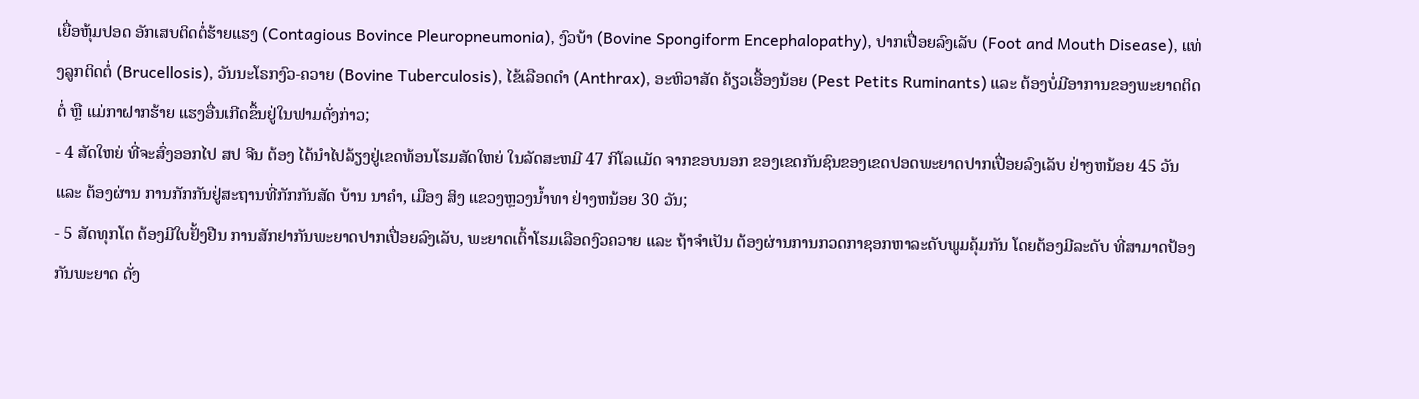ເຍື່ອຫຸ້ມປອດ ອັກເສບຕິດຕໍ່ຮ້າຍແຮງ (Contagious Bovince Pleuropneumonia), ງົວບ້າ (Bovine Spongiform Encephalopathy), ປາກເປື່ອຍລົງເລັບ (Foot and Mouth Disease), ແທ່ງລູກຕິດຕໍ່ (Brucellosis), ວັນນະໂຣກງົວ-ຄວາຍ (Bovine Tuberculosis), ໄຂ້ເລືອດດໍາ (Anthrax), ອະຫິວາສັດ ຄ້ຽວເອື້ອງນ້ອຍ (Pest Petits Ruminants) ແລະ ຕ້ອງບໍ່ມີອາການຂອງພະຍາດຕິດຕໍ່ ຫຼື ແມ່ກາຝາກຮ້າຍ ແຮງອື່ນເກີດຂຶ້ນຢູ່ໃນຟາມດັ່ງກ່າວ;
- 4 ສັດໃຫຍ່ ທີ່ຈະສົ່ງອອກໄປ ສປ ຈີນ ຕ້ອງ ໄດ້ນໍາໄປລ້ຽງຢູ່ເຂດທ້ອນໂຮມສັດໃຫຍ່ ໃນລັດສະຫມີ 47 ກິໂລແມັດ ຈາກຂອບນອກ ຂອງເຂດກັນຊົນຂອງເຂດປອດພະຍາດປາກເປື່ອຍລົງເລັບ ຢ່າງຫນ້ອຍ 45 ວັນ ແລະ ຕ້ອງຜ່ານ ການກັກກັນຢູ່ສະຖານທີ່ກັກກັນສັດ ບ້ານ ນາຄໍາ, ເມືອງ ສິງ ແຂວງຫຼວງນ້ຳທາ ຢ່າງຫນ້ອຍ 30 ວັນ;
- 5 ສັດທຸກໂຕ ຕ້ອງມີໃບຢັ້ງຢືນ ການສັກຢາກັນພະຍາດປາກເປື່ອຍລົງເລັບ, ພະຍາດເຕົ້າໂຮມເລືອດງົວຄວາຍ ແລະ ຖ້າຈໍາເປັນ ຕ້ອງຜ່ານການກວດກາຊອກຫາລະດັບພູມຄຸ້ມກັນ ໂດຍຕ້ອງມີລະດັບ ທີ່ສາມາດປ້ອງກັນພະຍາດ ດັ່ງ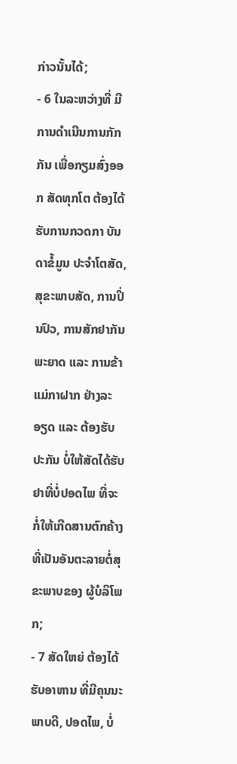ກ່າວນັ້ນໄດ້;
- 6 ໃນລະຫວ່າງທີ່ ມີການດໍາເນີນການກັກກັນ ເພື່ອກຽມສົ່ງອອກ ສັດທຸກໂຕ ຕ້ອງໄດ້ຮັບການກວດກາ ບັນດາຂໍ້ມູນ ປະຈໍາໂຕສັດ, ສຸຂະພາບສັດ, ການປິ່ນປົວ, ການສັກຢາກັນພະຍາດ ແລະ ການຂ້າແມ່ກາຝາກ ຢ່າງລະອຽດ ແລະ ຕ້ອງຮັບປະກັນ ບໍ່ໃຫ້ສັດໄດ້ຮັບຢາທີ່ບໍ່ປອດໄພ ທີ່ຈະກໍ່ໃຫ້ເກີດສານຕົກຄ້າງທີ່ເປັນອັນຕະລາຍຕໍ່ສຸຂະພາບຂອງ ຜູ້ບໍລິໂພກ;
- 7 ສັດໃຫຍ່ ຕ້ອງໄດ້ຮັບອາຫານ ທີ່ມີຄຸນນະພາບດີ, ປອດໄພ, ບໍ່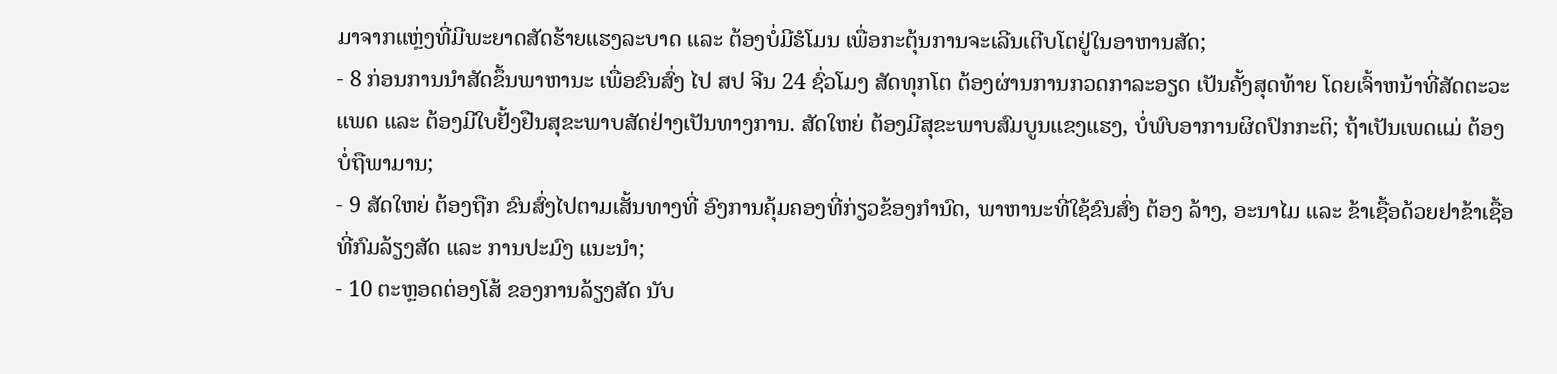ມາຈາກແຫຼ່ງທີ່ມີພະຍາດສັດຮ້າຍແຮງລະບາດ ແລະ ຕ້ອງບໍ່ມີຮໍໂມນ ເພື່ອກະຕຸ້ນການຈະເລີນເຕີບໂຕຢູ່ໃນອາຫານສັດ;
- 8 ກ່ອນການນໍາສັດຂຶ້ນພາຫານະ ເພື່ອຂົນສົ່ງ ໄປ ສປ ຈີນ 24 ຊົ່ວໂມງ ສັດທຸກໂຕ ຕ້ອງຜ່ານການກວດກາລະອຽດ ເປັນຄັ້ງສຸດທ້າຍ ໂດຍເຈົ້າຫນ້າທີ່ສັດຕະວະແພດ ແລະ ຕ້ອງມີໃບຢັ້ງຢືນສຸຂະພາບສັດຢ່າງເປັນທາງການ. ສັດໃຫຍ່ ຕ້ອງມີສຸຂະພາບສົມບູນແຂງແຮງ, ບໍ່ພົບອາການຜິດປົກກະຕິ; ຖ້າເປັນເພດແມ່ ຕ້ອງບໍ່ຖືພາມານ;
- 9 ສັດໃຫຍ່ ຕ້ອງຖືກ ຂົນສົ່ງໄປຕາມເສັ້ນທາງທີ່ ອົງການຄຸ້ມຄອງທີ່ກ່ຽວຂ້ອງກໍານົດ, ພາຫານະທີ່ໃຊ້ຂົນສົ່ງ ຕ້ອງ ລ້າງ, ອະນາໄມ ແລະ ຂ້າເຊື້ອດ້ວຍຢາຂ້າເຊື້ອທີ່ກົມລ້ຽງສັດ ແລະ ການປະມົງ ແນະນໍາ;
- 10 ຕະຫຼອດຕ່ອງໂສ້ ຂອງການລ້ຽງສັດ ນັບ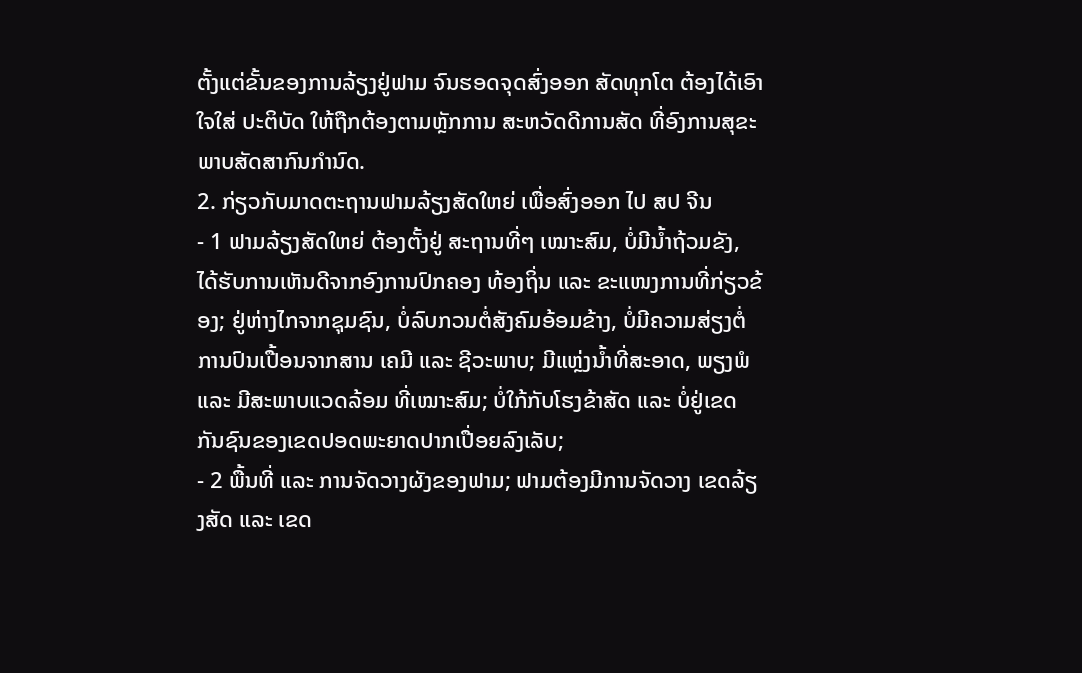ຕັ້ງແຕ່ຂັ້ນຂອງການລ້ຽງຢູ່ຟາມ ຈົນຮອດຈຸດສົ່ງອອກ ສັດທຸກໂຕ ຕ້ອງໄດ້ເອົາໃຈໃສ່ ປະຕິບັດ ໃຫ້ຖືກຕ້ອງຕາມຫຼັກການ ສະຫວັດດີການສັດ ທີ່ອົງການສຸຂະພາບສັດສາກົນກໍານົດ.
2. ກ່ຽວກັບມາດຕະຖານຟາມລ້ຽງສັດໃຫຍ່ ເພື່ອສົ່ງອອກ ໄປ ສປ ຈີນ
- 1 ຟາມລ້ຽງສັດໃຫຍ່ ຕ້ອງຕັ້ງຢູ່ ສະຖານທີ່ໆ ເໝາະສົມ, ບໍ່ມີນໍ້າຖ້ວມຂັງ, ໄດ້ຮັບການເຫັນດີຈາກອົງການປົກຄອງ ທ້ອງຖິ່ນ ແລະ ຂະແໜງການທີ່ກ່ຽວຂ້ອງ; ຢູ່ຫ່າງໄກຈາກຊຸມຊົນ, ບໍ່ລົບກວນຕໍ່ສັງຄົມອ້ອມຂ້າງ, ບໍ່ມີຄວາມສ່ຽງຕໍ່ການປົນເປື້ອນຈາກສານ ເຄມີ ແລະ ຊີວະພາບ; ມີແຫຼ່ງນໍ້າທີ່ສະອາດ, ພຽງພໍ ແລະ ມີສະພາບແວດລ້ອມ ທີ່ເໝາະສົມ; ບໍ່ໃກ້ກັບໂຮງຂ້າສັດ ແລະ ບໍ່ຢູ່ເຂດກັນຊົນຂອງເຂດປອດພະຍາດປາກເປື່ອຍລົງເລັບ;
- 2 ພື້ນທີ່ ແລະ ການຈັດວາງຜັງຂອງຟາມ; ຟາມຕ້ອງມີການຈັດວາງ ເຂດລ້ຽງສັດ ແລະ ເຂດ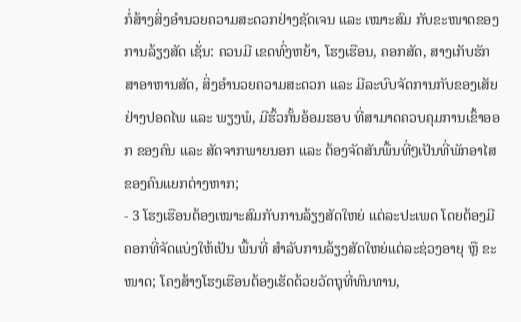ກໍ່ສ້າງສິ່ງອໍານວຍຄວາມສະດວກຢ່າງຊັດເຈນ ແລະ ເໝາະສົມ ກັບຂະໜາດຂອງການລ້ຽງສັດ ເຊັ່ນ: ຄວນມີ ເຂດທົ່ງຫຍ້າ, ໂຮງເຮືອນ, ຄອກສັດ, ສາງເກັບຮັກສາອາຫານສັດ, ສິ່ງອໍານວຍຄວາມສະດວກ ແລະ ມີລະບົບຈັດການກັບຂອງເສັຍຢ່າງປອດໄພ ແລະ ພຽງພໍ, ມີຮົ້ວກັ້ນອ້ອມຮອບ ທີ່ສາມາດຄວບຄຸມການເຂົ້າອອກ ຂອງຄົນ ແລະ ສັດຈາກພາຍນອກ ແລະ ຕ້ອງຈັດສັນພື້ນທີ່ໆເປັນທີ່ພັກອາໄສຂອງຄົນແຍກຕ່າງຫາກ;
- 3 ໂຮງເຮືອນຕ້ອງເໝາະສົມກັບການລ້ຽງສັດໃຫຍ່ ແຕ່ລະປະເພດ ໂດຍຕ້ອງມີຄອກທີ່ຈັດແບ່ງໃຫ້ເປັນ ພື້ນທີ່ ສໍາລັບການລ້ຽງສັດໃຫຍ່ແຕ່ລະຊ່ວງອາຍຸ ຫຼື ຂະໜາດ; ໂຄງສ້າງໂຮງເຮືອນຕ້ອງເຮັດດ້ວຍວັດຖຸທີ່ທົນທານ,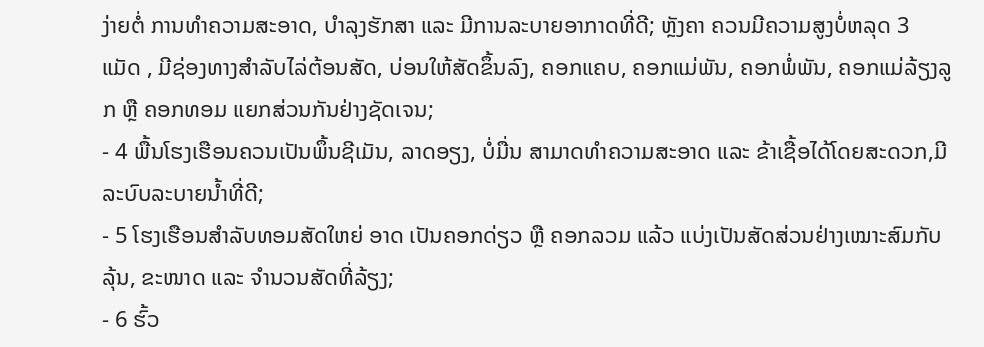ງ່າຍຕໍ່ ການທໍາຄວາມສະອາດ, ບໍາລຸງຮັກສາ ແລະ ມີການລະບາຍອາກາດທີ່ດີ; ຫຼັງຄາ ຄວນມີຄວາມສູງບໍ່ຫລຸດ 3 ແມັດ , ມີຊ່ອງທາງສໍາລັບໄລ່ຕ້ອນສັດ, ບ່ອນໃຫ້ສັດຂຶ້ນລົງ, ຄອກແຄບ, ຄອກແມ່ພັນ, ຄອກພໍ່ພັນ, ຄອກແມ່ລ້ຽງລູກ ຫຼື ຄອກທອມ ແຍກສ່ວນກັນຢ່າງຊັດເຈນ;
- 4 ພື້ນໂຮງເຮືອນຄວນເປັນພຶ້ນຊີເມັນ, ລາດອຽງ, ບໍ່ມື່ນ ສາມາດທໍາຄວາມສະອາດ ແລະ ຂ້າເຊື້ອໄດ້ໂດຍສະດວກ,ມີລະບົບລະບາຍນໍ້າທີ່ດີ;
- 5 ໂຮງເຮືອນສໍາລັບທອມສັດໃຫຍ່ ອາດ ເປັນຄອກດ່ຽວ ຫຼື ຄອກລວມ ແລ້ວ ແບ່ງເປັນສັດສ່ວນຢ່າງເໝາະສົມກັບ ລຸ້ນ, ຂະໜາດ ແລະ ຈໍານວນສັດທີ່ລ້ຽງ;
- 6 ຮົ້ວ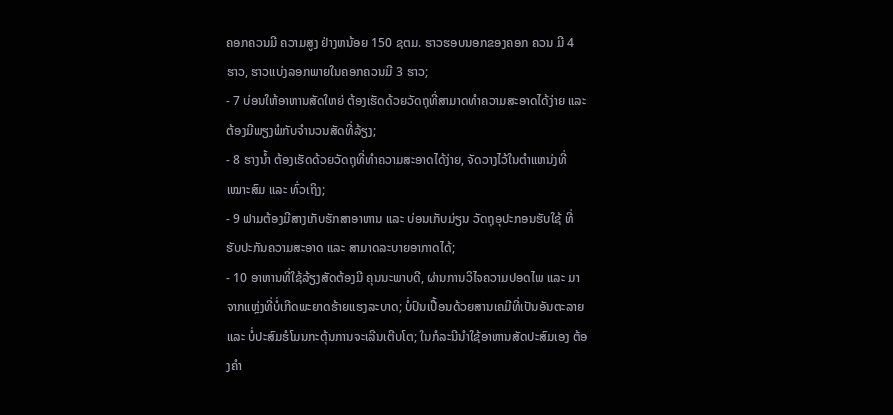ຄອກຄວນມີ ຄວາມສູງ ຢ່າງຫນ້ອຍ 150 ຊຕມ. ຮາວຮອບນອກຂອງຄອກ ຄວນ ມີ 4 ຮາວ, ຮາວແບ່ງລອກພາຍໃນຄອກຄວນມີ 3 ຮາວ;
- 7 ບ່ອນໃຫ້ອາຫານສັດໃຫຍ່ ຕ້ອງເຮັດດ້ວຍວັດຖຸທີ່ສາມາດທໍາຄວາມສະອາດໄດ້ງ່າຍ ແລະ ຕ້ອງມີພຽງພໍກັບຈໍານວນສັດທີ່ລ້ຽງ;
- 8 ຮາງນ້ຳ ຕ້ອງເຮັດດ້ວຍວັດຖຸທີ່ທໍາຄວາມສະອາດໄດ້ງ່າຍ, ຈັດວາງໄວ້ໃນຕໍາແຫນ່ງທີ່ເໝາະສົມ ແລະ ທົ່ວເຖິງ;
- 9 ຟາມຕ້ອງມີສາງເກັບຮັກສາອາຫານ ແລະ ບ່ອນເກັບມ່ຽນ ວັດຖຸອຸປະກອນຮັບໃຊ້ ທີ່ຮັບປະກັນຄວາມສະອາດ ແລະ ສາມາດລະບາຍອາກາດໄດ້;
- 10 ອາຫານທີ່ໃຊ້ລ້ຽງສັດຕ້ອງມີ ຄຸນນະພາບດີ, ຜ່ານການວິໄຈຄວາມປອດໄພ ແລະ ມາຈາກແຫຼ່ງທີ່ບໍ່ເກີດພະຍາດຮ້າຍແຮງລະບາດ; ບໍ່ປົນເປື້ອນດ້ວຍສານເຄມີທີ່ເປັນອັນຕະລາຍ ແລະ ບໍ່ປະສົມຮໍໂມນກະຕຸ້ນການຈະເລີນເຕີບໂຕ; ໃນກໍລະນີນໍາໃຊ້ອາຫານສັດປະສົມເອງ ຕ້ອງຄໍາ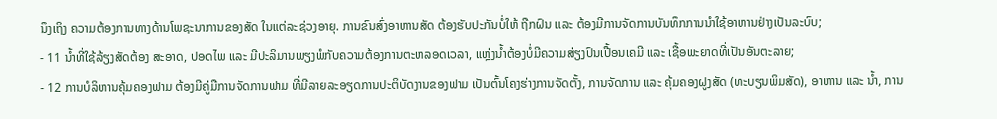ນຶງເຖິງ ຄວາມຕ້ອງການທາງດ້ານໂພຊະນາການຂອງສັດ ໃນແຕ່ລະຊ່ວງອາຍຸ. ການຂົນສົ່ງອາຫານສັດ ຕ້ອງຮັບປະກັນບໍ່ໃຫ້ ຖືກຝົນ ແລະ ຕ້ອງມີການຈັດການບັນທຶກການນໍາໃຊ້ອາຫານຢ່າງເປັນລະບົບ;
- 11 ນ້ຳທີ່ໃຊ້ລ້ຽງສັດຕ້ອງ ສະອາດ, ປອດໄພ ແລະ ມີປະລິມານພຽງພໍກັບຄວາມຕ້ອງການຕະຫລອດເວລາ, ແຫຼ່ງນ້ຳຕ້ອງບໍ່ມີຄວາມສ່ຽງປົນເປື້ອນເຄມີ ແລະ ເຊື້ອພະຍາດທີ່ເປັນອັນຕະລາຍ;
- 12 ການບໍລິຫານຄຸ້ມຄອງຟາມ ຕ້ອງມີຄູ່ມືການຈັດການຟາມ ທີ່ມີລາຍລະອຽດການປະຕິບັດງານຂອງຟາມ ເປັນຕົ້ນໂຄງຮ່າງການຈັດຕັ້ງ, ການຈັດການ ແລະ ຄຸ້ມຄອງຝູງສັດ (ທະບຽນພິມສັດ), ອາຫານ ແລະ ນ້ຳ, ການ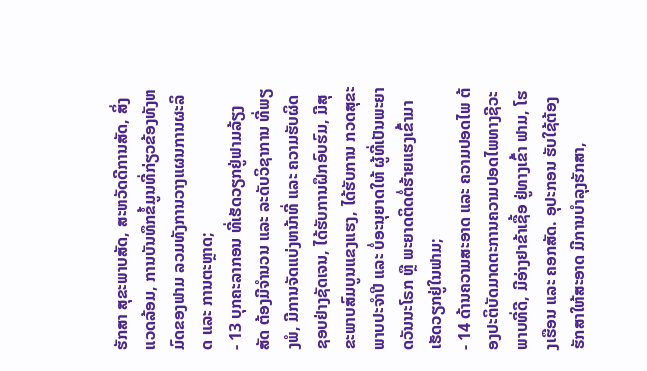ຮັກສາ ສຸຂະພາບສັດ, ສະຫວັດດີການສັດ, ສິ່ງແວດລ້ອມ, ການບັນທຶກຂໍ້ມູນທີ່ກ່ຽວຂ້ອງທັງຫມົດຂອງຟາມ ລວມທັງການວາງແຜນການຜະລິດ ແລະ ການຕະຫຼາດ;
- 13 ບຸກຄະລາກອນ ທີ່ເຮັດວຽກຢູ່ຟາມລ້ຽງສັດ ຕ້ອງມີຈໍານວນ ແລະ ລະດັບວິຊາການ ທີ່ພຽງພໍ, ມີການຈັດແບ່ງຫນ້າທີ່ ແລະ ຄວາມຮັບຜິດຊອບຢ່າງຊັດເຈນ, ໄດ້ຮັບການຝຶກອົບຮົມ, ມີສຸຂະພາບສົມບູນແຂງແຮງ, ໄດ້ຮັບການ ກວດສຸຂະພາບປະຈໍາປີ ແລະ ບໍ່ອະນຸຍາດໃຫ້ ຜູ້ທີ່ເປັນພະຍາດວັນນະໂຣກ ຫຼື ພະຍາດຕິດຕໍ່ຮ້າຍແຮງເຂົ້າມາເຮັດວຽກຢູ່ໃນຟາມ;
- 14 ດ້ານຄວາມສະອາດ ແລະ ຄວາມປອດໄພ ຕ້ອງປະຕິບັດມາດຕະການຄວາມປອດໄພທາງຊີວະພາບທີ່ດີ, ມີອ່າງຢາຂ້າເຊື້ອ ຢູ່ທາງເຂົ້າ ຟາມ, ໂຮງເຮືອນ ແລະ ຄອກສັດ. ອຸປະກອນ ຮັບໃຊ້ຕ້ອງຮັກສາໃຫ້ສະອາດ ມີການບໍາລຸງຮັກສາ,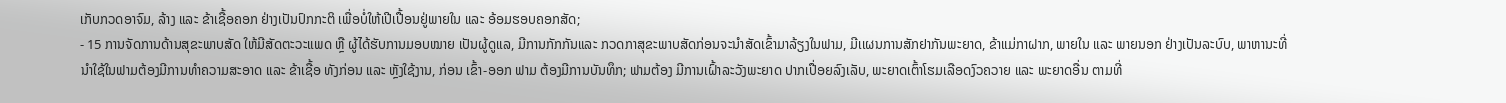ເກັບກວດອາຈົມ, ລ້າງ ແລະ ຂ້າເຊື້ອຄອກ ຢ່າງເປັນປົກກະຕິ ເພື່ອບໍ່ໃຫ້ເປີເປື້ອນຢູ່ພາຍໃນ ແລະ ອ້ອມຮອບຄອກສັດ;
- 15 ການຈັດການດ້ານສຸຂະພາບສັດ ໃຫ້ມີສັດຕະວະແພດ ຫຼື ຜູ້ໄດ້ຮັບການມອບໝາຍ ເປັນຜູ້ດູແລ, ມີການກັກກັນແລະ ກວດກາສຸຂະພາບສັດກ່ອນຈະນໍາສັດເຂົ້າມາລ້ຽງໃນຟາມ, ມີເເຜນການສັກຢາກັນພະຍາດ, ຂ້າແມ່ກາຝາກ, ພາຍໃນ ແລະ ພາຍນອກ ຢ່າງເປັນລະບົບ, ພາຫານະທີ່ນໍາໃຊ້ໃນຟາມຕ້ອງມີການທໍາຄວາມສະອາດ ແລະ ຂ້າເຊື້ອ ທັງກ່ອນ ແລະ ຫຼັງໃຊ້ງານ, ກ່ອນ ເຂົ້າ-ອອກ ຟາມ ຕ້ອງມີການບັນທຶກ; ຟາມຕ້ອງ ມີການເຝົ້າລະວັງພະຍາດ ປາກເປື່ອຍລົງເລັບ, ພະຍາດເຕົ້າໂຮມເລືອດງົວຄວາຍ ແລະ ພະຍາດອື່ນ ຕາມທີ່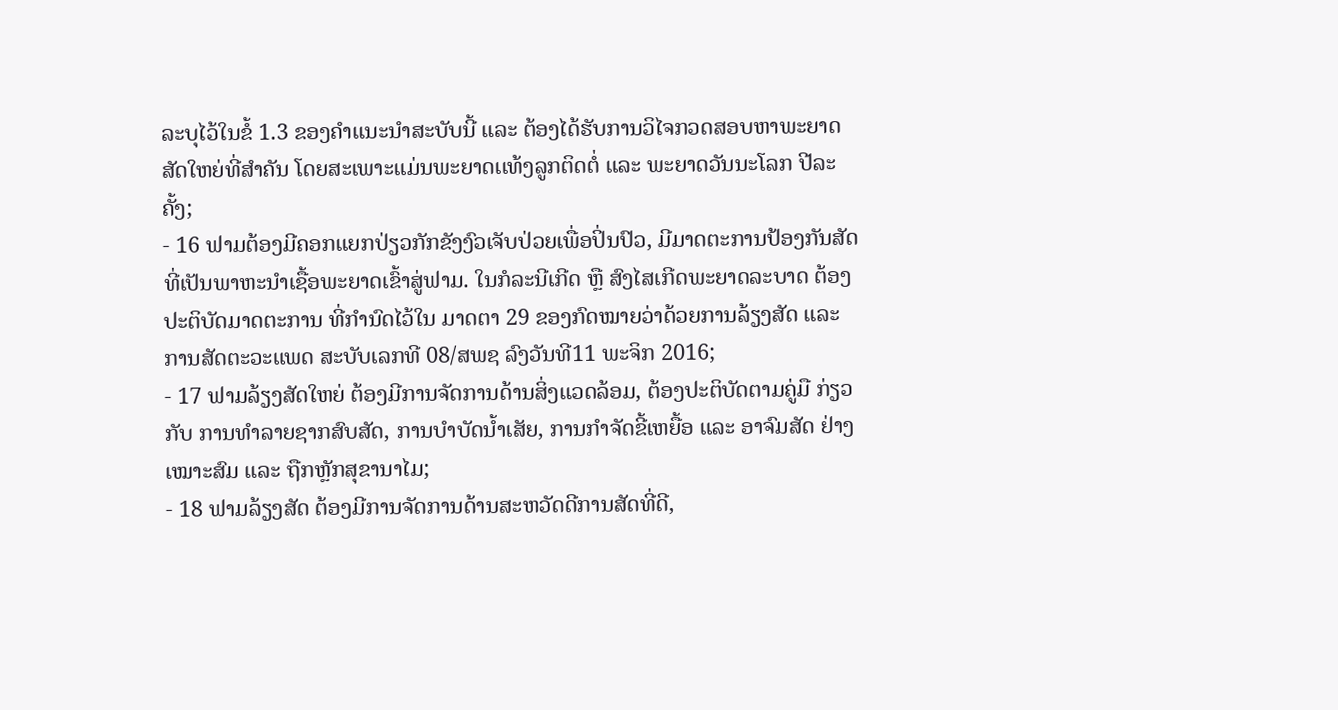ລະບຸໄວ້ໃນຂໍ້ 1.3 ຂອງຄໍາແນະນໍາສະບັບນີ້ ແລະ ຕ້ອງໄດ້ຮັບການວິໄຈກວດສອບຫາພະຍາດສັດໃຫຍ່ທີ່ສໍາຄັນ ໂດຍສະເພາະແມ່ນພະຍາດເເທ້ງລູກຕິດຕໍ່ ແລະ ພະຍາດວັນນະໂລກ ປີລະຄັ້ງ;
- 16 ຟາມຕ້ອງມີຄອກແຍກປ່ຽວກັກຂັງງົວເຈັບປ່ວຍເພື່ອປິ່ນປົວ, ມີມາດຕະການປ້ອງກັນສັດທີ່ເປັນພາຫະນໍາເຊື້ອພະຍາດເຂົ້າສູ່ຟາມ. ໃນກໍລະນີເກີດ ຫຼື ສົງໄສເກີດພະຍາດລະບາດ ຕ້ອງປະຕິບັດມາດຕະການ ທີ່ກໍານົດໄວ້ໃນ ມາດຕາ 29 ຂອງກົດໝາຍວ່າດ້ວຍການລ້ຽງສັດ ແລະ ການສັດຕະວະແພດ ສະບັບເລກທີ 08/ສພຊ ລົງວັນທີ11 ພະຈິກ 2016;
- 17 ຟາມລ້ຽງສັດໃຫຍ່ ຕ້ອງມີການຈັດການດ້ານສິ່ງແວດລ້ອມ, ຕ້ອງປະຕິບັດຕາມຄູ່ມື ກ່ຽວກັບ ການທໍາລາຍຊາກສົບສັດ, ການບໍາບັດນໍ້າເສັຍ, ການກໍາຈັດຂີ້ເຫຍື້ອ ແລະ ອາຈົມສັດ ຢ່າງເໝາະສົມ ແລະ ຖືກຫຼັກສຸຂານາໄມ;
- 18 ຟາມລ້ຽງສັດ ຕ້ອງມີການຈັດການດ້ານສະຫວັດດີການສັດທີ່ດີ,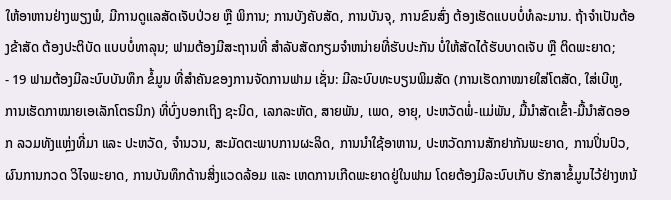ໃຫ້ອາຫານຢ່າງພຽງພໍ, ມີການດູແລສັດເຈັບປ່ວຍ ຫຼື ພິການ; ການບັງຄັບສັດ, ການບັນຈຸ, ການຂົນສົ່ງ ຕ້ອງເຮັດແບບບໍ່ທໍລະມານ. ຖ້າຈໍາເປັນຕ້ອງຂ້າສັດ ຕ້ອງປະຕິບັດ ແບບບໍ່ທາລຸນ; ຟາມຕ້ອງມີສະຖານທີ່ ສໍາລັບສັດກຽມຈໍາຫນ່າຍທີ່ຮັບປະກັນ ບໍ່ໃຫ້ສັດໄດ້ຮັບບາດເຈັບ ຫຼື ຕິດພະຍາດ;
- 19 ຟາມຕ້ອງມີລະບົບບັນທຶກ ຂໍ້ມູນ ທີ່ສໍາຄັນຂອງການຈັດການຟາມ ເຊັ່ນ: ມີລະບົບທະບຽນພິມສັດ (ການເຮັດກາໝາຍໃສ່ໂຕສັດ, ໃສ່ເບີຫູ, ການເຮັດກາໝາຍເອເລັກໂຕຣນິກ) ທີ່ບົ່ງບອກເຖິງ ຊະນິດ, ເລກລະຫັດ, ສາຍພັນ, ເພດ, ອາຍຸ, ປະຫວັດພໍ່-ແມ່ພັນ, ມື້ນໍາສັດເຂົ້າ-ມື້ນໍາສັດອອກ ລວມທັງແຫຼ່ງທີ່ມາ ແລະ ປະຫວັດ, ຈໍານວນ, ສະມັດຕະພາບການຜະລິດ, ການນໍາໃຊ້ອາຫານ, ປະຫວັດການສັກຢາກັນພະຍາດ, ການປິ່ນປົວ, ຜົນການກວດ ວິໄຈພະຍາດ, ການບັນທຶກດ້ານສິ່ງແວດລ້ອມ ແລະ ເຫດການເກີດພະຍາດຢູ່ໃນຟາມ ໂດຍຕ້ອງມີລະບົບເກັບ ຮັກສາຂໍ້ມູນໄວ້ຢ່າງຫນ້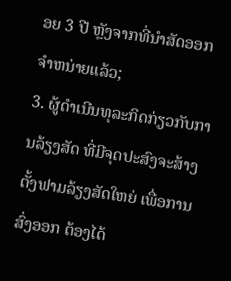ອຍ 3 ປີ ຫຼັງຈາກທີ່ນໍາສັດອອກຈໍາຫນ່າຍແລ້ວ;
3. ຜູ້ດໍາເນີນທຸລະກິດກ່ຽວກັບການລ້ຽງສັດ ທີ່ມີຈຸດປະສົງຈະສ້າງຕັ້ງຟາມລ້ຽງສັດໃຫຍ່ ເພື່ອການສົ່ງອອກ ຕ້ອງໄດ້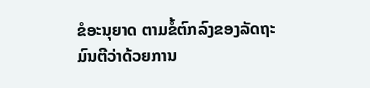ຂໍອະນຸຍາດ ຕາມຂໍ້ຕົກລົງຂອງລັດຖະມົນຕີວ່າດ້ວຍການ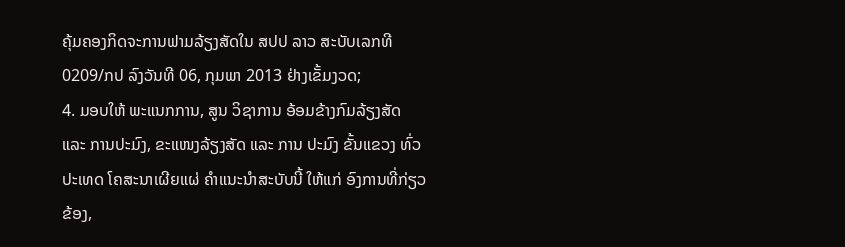ຄຸ້ມຄອງກິດຈະການຟາມລ້ຽງສັດໃນ ສປປ ລາວ ສະບັບເລກທີ 0209/ກປ ລົງວັນທີ 06, ກຸມພາ 2013 ຢ່າງເຂັ້ມງວດ;
4. ມອບໃຫ້ ພະແນກການ, ສູນ ວິຊາການ ອ້ອມຂ້າງກົມລ້ຽງສັດ ແລະ ການປະມົງ, ຂະແໜງລ້ຽງສັດ ແລະ ການ ປະມົງ ຂັ້ນແຂວງ ທົ່ວປະເທດ ໂຄສະນາເຜີຍແຜ່ ຄໍາແນະນໍາສະບັບນີ້ ໃຫ້ແກ່ ອົງການທີ່ກ່ຽວຂ້ອງ,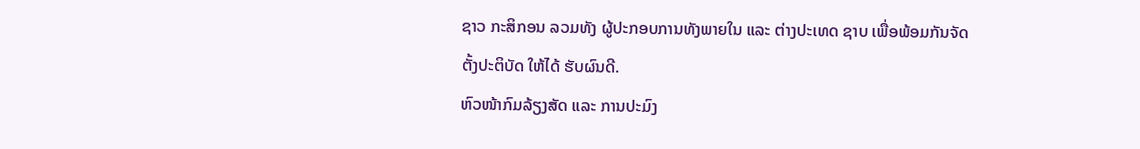ຊາວ ກະສິກອນ ລວມທັງ ຜູ້ປະກອບການທັງພາຍໃນ ແລະ ຕ່າງປະເທດ ຊາບ ເພື່ອພ້ອມກັນຈັດຕັ້ງປະຕິບັດ ໃຫ້ໄດ້ ຮັບຜົນດີ.
ຫົວໜ້າກົມລ້ຽງສັດ ແລະ ການປະມົງ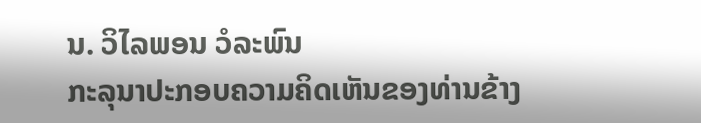ນ. ວິໄລພອນ ວໍລະພົນ
ກະລຸນາປະກອບຄວາມຄິດເຫັນຂອງທ່ານຂ້າງ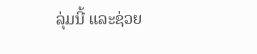ລຸ່ມນີ້ ແລະຊ່ວຍ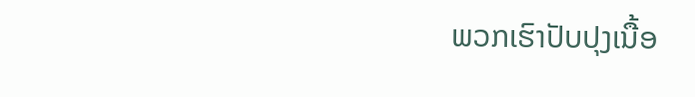ພວກເຮົາປັບປຸງເນື້ອ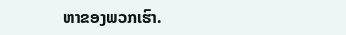ຫາຂອງພວກເຮົາ.